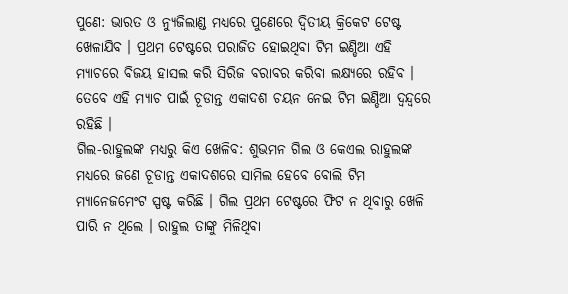ପୁଣେ: ଭାରତ ଓ ନ୍ୟୁଜିଲାଣ୍ଡ ମଧ୍ୟରେ ପୁଣେରେ ଦ୍ୱିତୀୟ କ୍ରିକେଟ ଟେଷ୍ଟ ଖେଳାଯିବ । ପ୍ରଥମ ଟେଷ୍ଟରେ ପରାଜିତ ହୋଇଥିବା ଟିମ ଇଣ୍ଡିଆ ଏହି ମ୍ୟାଚରେ ବିଜୟ ହାସଲ କରି ସିରିଜ ବରାବର କରିବା ଲକ୍ଷ୍ୟରେ ରହିବ । ତେବେ ଏହି ମ୍ୟାଚ ପାଇଁ ଚୂଡାନ୍ତ ଏକାଦଶ ଚୟନ ନେଇ ଟିମ ଇଣ୍ଡିଆ ଦ୍ୱନ୍ଦ୍ୱରେ ରହିଛି ।
ଗିଲ-ରାହୁଲଙ୍କ ମଧ୍ୟରୁ କିଏ ଖେଳିବ: ଶୁଭମନ ଗିଲ ଓ କେଏଲ ରାହୁଲଙ୍କ ମଧ୍ୟରେ ଜଣେ ଚୂଡାନ୍ତ ଏକାଦଶରେ ସାମିଲ ହେବେ ବୋଲି ଟିମ ମ୍ୟାନେଜମେଂଟ ସ୍ପଷ୍ଟ କରିଛି । ଗିଲ ପ୍ରଥମ ଟେଷ୍ଟରେ ଫିଟ ନ ଥିବାରୁ ଖେଳି ପାରି ନ ଥିଲେ । ରାହୁଲ ତାଙ୍କୁ ମିଳିଥିବା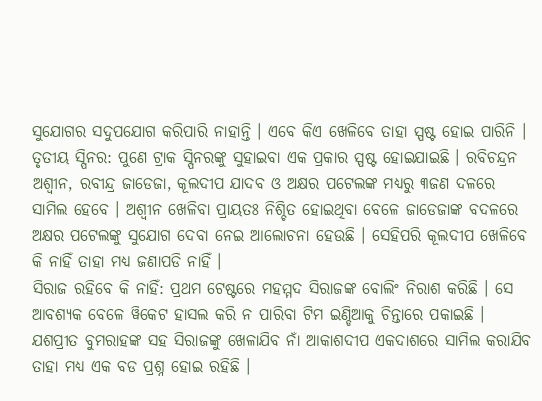ସୁଯୋଗର ସଦୁପଯୋଗ କରିପାରି ନାହାନ୍ତି । ଏବେ କିଏ ଖେଳିବେ ତାହା ସ୍ପଷ୍ଟ ହୋଇ ପାରିନି ।
ତୃତୀୟ ସ୍ପିନର: ପୁଣେ ଟ୍ରାକ ସ୍ପିନରଙ୍କୁ ସୁହାଇବା ଏକ ପ୍ରକାର ସ୍ପଷ୍ଟ ହୋଇଯାଇଛି । ରବିଚନ୍ଦ୍ରନ ଅଶ୍ୱୀନ, ରବୀନ୍ଦ୍ର ଜାଡେଜା, କୂଲଦୀପ ଯାଦବ ଓ ଅକ୍ଷର ପଟେଲଙ୍କ ମଧ୍ୟରୁ ୩ଜଣ ଦଳରେ ସାମିଲ ହେବେ । ଅଶ୍ୱୀନ ଖେଳିବା ପ୍ରାୟତଃ ନିଶ୍ଚିତ ହୋଇଥିବା ବେଳେ ଜାଡେଜାଙ୍କ ବଦଳରେ ଅକ୍ଷର ପଟେଲଙ୍କୁ ସୁଯୋଗ ଦେବା ନେଇ ଆଲୋଚନା ହେଉଛି । ସେହିପରି କୂଲଦୀପ ଖେଳିବେ କି ନାହିଁ ତାହା ମଧ୍ୟ ଜଣାପଡି ନାହିଁ ।
ସିରାଜ ରହିବେ କି ନାହିଁ: ପ୍ରଥମ ଟେଷ୍ଟରେ ମହମ୍ମଦ ସିରାଜଙ୍କ ବୋଲିଂ ନିରାଶ କରିଛି । ସେ ଆବଶ୍ୟକ ବେଳେ ୱିକେଟ ହାସଲ କରି ନ ପାରିବା ଟିମ ଇଣ୍ଡିଆକୁ ଚିନ୍ତାରେ ପକାଇଛି । ଯଶପ୍ରୀତ ବୁମରାହଙ୍କ ସହ ସିରାଜଙ୍କୁ ଖେଳାଯିବ ନାଁ ଆକାଶଦୀପ ଏକଦାଶରେ ସାମିଲ କରାଯିବ ତାହା ମଧ୍ୟ ଏକ ବଡ ପ୍ରଶ୍ନ ହୋଇ ରହିଛି ।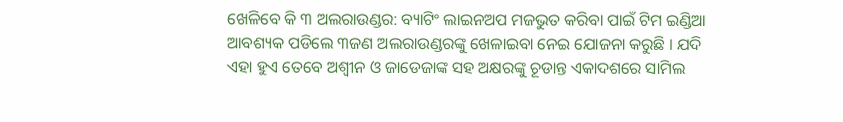ଖେଳିବେ କି ୩ ଅଲରାଉଣ୍ଡର: ବ୍ୟାଟିଂ ଲାଇନଅପ ମଜଭୁତ କରିବା ପାଇଁ ଟିମ ଇଣ୍ଡିଆ ଆବଶ୍ୟକ ପଡିଲେ ୩ଜଣ ଅଲରାଉଣ୍ଡରଙ୍କୁ ଖେଳାଇବା ନେଇ ଯୋଜନା କରୁଛି । ଯଦି ଏହା ହୁଏ ତେବେ ଅଶ୍ୱୀନ ଓ ଜାଡେଜାଙ୍କ ସହ ଅକ୍ଷରଙ୍କୁ ଚୂଡାନ୍ତ ଏକାଦଶରେ ସାମିଲ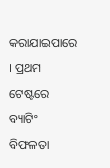କରାଯାଇପାରେ । ପ୍ରଥମ ଟେଷ୍ଟରେ ବ୍ୟାଟିଂ ବିଫଳତା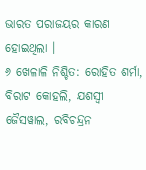ଭାରତ ପରାଜୟର କାରଣ ହୋଇଥିଲା ।
୬ ଖେଳାଳି ନିଶ୍ଚିତ: ରୋହିତ ଶର୍ମା, ବିରାଟ କୋହଲି, ଯଶସ୍ୱୀ ଜୈସୱାଲ, ରବିଚନ୍ଦ୍ରନ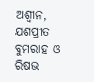ଅଶ୍ୱୀନ, ଯଶପ୍ରୀତ ବୁମରାହ ଓ ରିଷଭ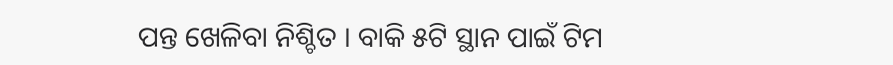ପନ୍ତ ଖେଳିବା ନିଶ୍ଚିତ । ବାକି ୫ଟି ସ୍ଥାନ ପାଇଁ ଟିମ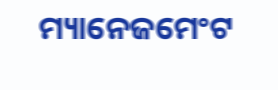ମ୍ୟାନେଜମେଂଟ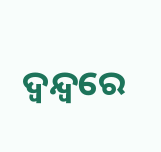ଦ୍ୱନ୍ଦ୍ୱରେ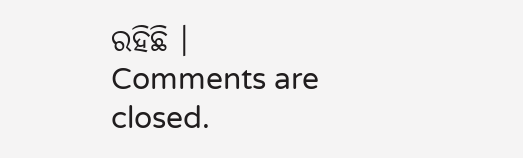ରହିଛି ।
Comments are closed.